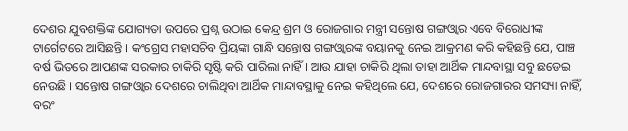ଦେଶର ଯୁବଶକ୍ତିଙ୍କ ଯୋଗ୍ୟତା ଉପରେ ପ୍ରଶ୍ନ ଉଠାଇ କେନ୍ଦ୍ର ଶ୍ରମ ଓ ରୋଜଗାର ମନ୍ତ୍ରୀ ସନ୍ତୋଷ ଗଙ୍ଗଓ୍ବାର ଏବେ ବିରୋଧୀଙ୍କ ଟାର୍ଗେଟରେ ଆସିଛନ୍ତି । କଂଗ୍ରେସ ମହାସଚିବ ପ୍ରିୟଙ୍କା ଗାନ୍ଧି ସନ୍ତୋଷ ଗଙ୍ଗଓ୍ବାରଙ୍କ ବୟାନକୁ ନେଇ ଆକ୍ରମଣ କରି କହିଛନ୍ତି ଯେ, ପାଞ୍ଚ ବର୍ଷ ଭିତରେ ଆପଣଙ୍କ ସରକାର ଚାକିରି ସୃଷ୍ଟି କରି ପାରିଲା ନାହିଁ । ଆଉ ଯାହା ଚାକିରି ଥିଲା ତାହା ଆର୍ଥିକ ମାନ୍ଦବାସ୍ଥା ସବୁ ଛଡେଇ ନେଉଛି । ସନ୍ତୋଷ ଗଙ୍ଗଓ୍ବାର ଦେଶରେ ଚାଲିଥିବା ଆର୍ଥିକ ମାନ୍ଦାବସ୍ଥାକୁ ନେଇ କହିଥିଲେ ଯେ, ଦେଶରେ ରୋଜଗାରର ସମସ୍ୟା ନାହିଁ, ବରଂ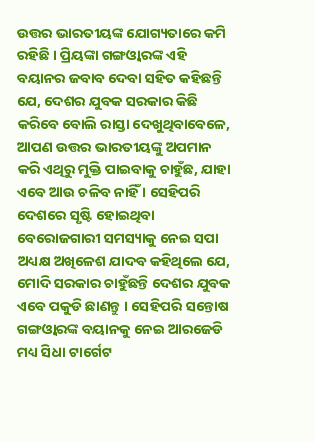ଉତ୍ତର ଭାରତୀୟଙ୍କ ଯୋଗ୍ୟତାରେ କମି ରହିଛି । ପ୍ରିୟଙ୍କା ଗଙ୍ଗଓ୍ବାରଙ୍କ ଏହି ବୟାନର ଜବାବ ଦେବା ସହିତ କହିଛନ୍ତି ଯେ, ଦେଶର ଯୁବକ ସରକାର କିଛି କରିବେ ବୋଲି ରାସ୍ତା ଦେଖୁଥିବାବେଳେ, ଆପଣ ଉତ୍ତର ଭାରତୀୟଙ୍କୁ ଅପମାନ କରି ଏଥିରୁ ମୁକ୍ତି ପାଇବାକୁ ଚାହୁଁଛ, ଯାହା ଏବେ ଆଉ ଚଳିବ ନାହିଁ । ସେହିପରି ଦେଶରେ ସୃଷ୍ଟି ହୋଇଥିବା ବେରୋଜଗାରୀ ସମସ୍ୟାକୁ ନେଇ ସପା ଅଧ୍ୟକ୍ଷ ଅଖିଳେଶ ଯାଦବ କହିଥିଲେ ଯେ, ମୋଦି ସରକାର ଚାହୁଁଛନ୍ତି ଦେଶର ଯୁବକ ଏବେ ପକୁଡି ଛାଣନ୍ତୁ । ସେହିପରି ସନ୍ତୋଷ ଗଙ୍ଗଓ୍ବାରଙ୍କ ବୟାନକୁ ନେଇ ଆରଜେଡି ମଧ୍ୟ ସିଧା ଟାର୍ଗେଟ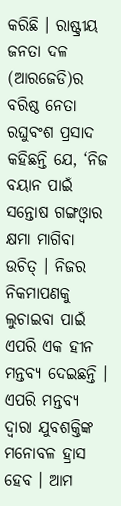କରିଛି । ରାଷ୍ଟ୍ରୀୟ ଜନତା ଦଳ (ଆରଜେଡି)ର ବରିଷ୍ଠ ନେତା ରଘୁବଂଶ ପ୍ରସାଦ କହିଛନ୍ତି ଯେ, ‘ନିଜ ବୟାନ ପାଇଁ ସନ୍ତୋଷ ଗଙ୍ଗଓ୍ବାର କ୍ଷମା ମାଗିବା ଉଚିତ୍ । ନିଜର ନିକମାପଣକୁ ଲୁଚାଇବା ପାଇଁ ଏପରି ଏକ ହୀନ ମନ୍ତବ୍ୟ ଦେଇଛନ୍ତି । ଏପରି ମନ୍ତବ୍ୟ ଦ୍ବାରା ଯୁବଶକ୍ତିଙ୍କ ମନୋବଳ ହ୍ରାସ ହେବ । ଆମ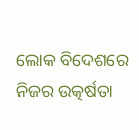ଲୋକ ବିଦେଶରେ ନିଜର ଉତ୍କର୍ଷତା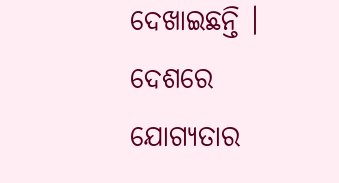ଦେଖାଇଛନ୍ତି । ଦେଶରେ ଯୋଗ୍ୟତାର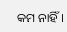କମ ନାହିଁ ।